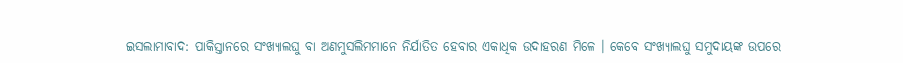ଇସଲାମାବାଦ: ପାକିସ୍ତାନରେ ସଂଖ୍ୟାଲଘୁ ବା ଅଣମୁସଲିମମାନେ ନିର୍ଯାତିତ ହେବାର ଏକାଧିକ ଉଦାହରଣ ମିଳେ । କେବେ ସଂଖ୍ୟାଲଘୁ ସମୁଦାୟଙ୍କ ଉପରେ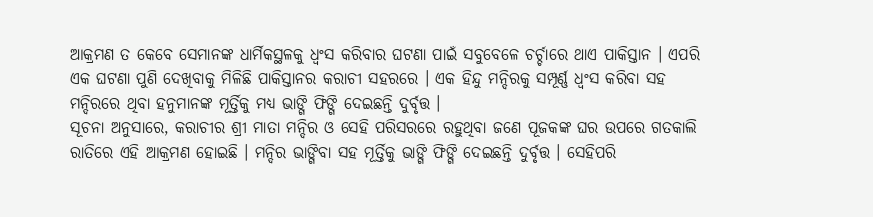ଆକ୍ରମଣ ତ କେବେ ସେମାନଙ୍କ ଧାର୍ମିକସ୍ଥଳକୁ ଧ୍ବଂସ କରିବାର ଘଟଣା ପାଇଁ ସବୁବେଳେ ଚର୍ଚ୍ଚାରେ ଥାଏ ପାକିସ୍ତାନ । ଏପରି ଏକ ଘଟଣା ପୁଣି ଦେଖିବାକୁ ମିଳିଛି ପାକିସ୍ତାନର କରାଚୀ ସହରରେ । ଏକ ହିନ୍ଦୁ ମନ୍ଦିରକୁ ସମ୍ପୂର୍ଣ୍ଣ ଧ୍ବଂସ କରିବା ସହ ମନ୍ଦିରରେ ଥିବା ହନୁମାନଙ୍କ ମୂର୍ତ୍ତିକୁ ମଧ୍ୟ ଭାଙ୍ଗି ଫିଙ୍ଗି ଦେଇଛନ୍ତି ଦୁର୍ବୃତ୍ତ ।
ସୂଚନା ଅନୁସାରେ, କରାଚୀର ଶ୍ରୀ ମାତା ମନ୍ଦିର ଓ ସେହି ପରିସରରେ ରହୁଥିବା ଜଣେ ପୂଜକଙ୍କ ଘର ଉପରେ ଗତକାଲି ରାତିରେ ଏହି ଆକ୍ରମଣ ହୋଇଛି । ମନ୍ଦିର ଭାଙ୍ଗିବା ସହ ମୂର୍ତ୍ତିକୁ ଭାଙ୍ଗି ଫିଙ୍ଗି ଦେଇଛନ୍ତି ଦୁର୍ବୃତ୍ତ । ସେହିପରି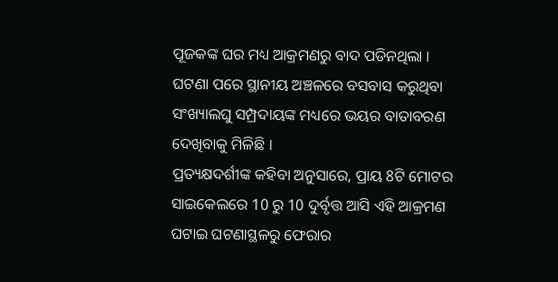ପୂଜକଙ୍କ ଘର ମଧ୍ୟ ଆକ୍ରମଣରୁ ବାଦ ପଡିନଥିଲା । ଘଟଣା ପରେ ସ୍ଥାନୀୟ ଅଞ୍ଚଳରେ ବସବାସ କରୁଥିବା ସଂଖ୍ୟାଲଘୁ ସମ୍ପ୍ରଦାୟଙ୍କ ମଧ୍ୟରେ ଭୟର ବାତାବରଣ ଦେଖିବାକୁ ମିଳିଛି ।
ପ୍ରତ୍ୟକ୍ଷଦର୍ଶୀଙ୍କ କହିବା ଅନୁସାରେ, ପ୍ରାୟ 8ଟି ମୋଟର ସାଇକେଲରେ 10 ରୁ 10 ଦୁର୍ବୃତ୍ତ ଆସି ଏହି ଆକ୍ରମଣ ଘଟାଇ ଘଟଣାସ୍ଥଳରୁ ଫେରାର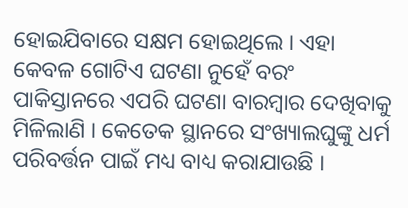ହୋଇଯିବାରେ ସକ୍ଷମ ହୋଇଥିଲେ । ଏହା କେବଳ ଗୋଟିଏ ଘଟଣା ନୁହେଁ ବରଂ ପାକିସ୍ତାନରେ ଏପରି ଘଟଣା ବାରମ୍ବାର ଦେଖିବାକୁ ମିଳିଲାଣି । କେତେକ ସ୍ଥାନରେ ସଂଖ୍ୟାଲଘୁଙ୍କୁ ଧର୍ମ ପରିବର୍ତ୍ତନ ପାଇଁ ମଧ୍ୟ ବାଧ୍ୟ କରାଯାଉଛି ।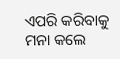ଏପରି କରିବାକୁ ମନା କଲେ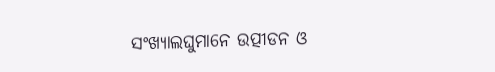ସଂଖ୍ୟାଲଘୁମାନେ ଉତ୍ପୀଡନ ଓ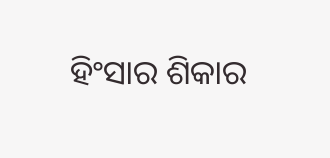ହିଂସାର ଶିକାର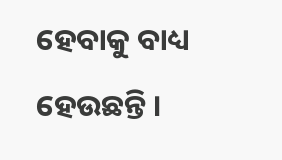ହେବାକୁ ବାଧ୍ୟ ହେଉଛନ୍ତି ।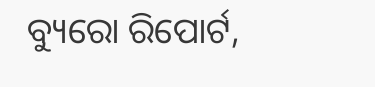ବ୍ୟୁରୋ ରିପୋର୍ଟ,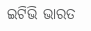ଇଟିଭି ଭାରତ